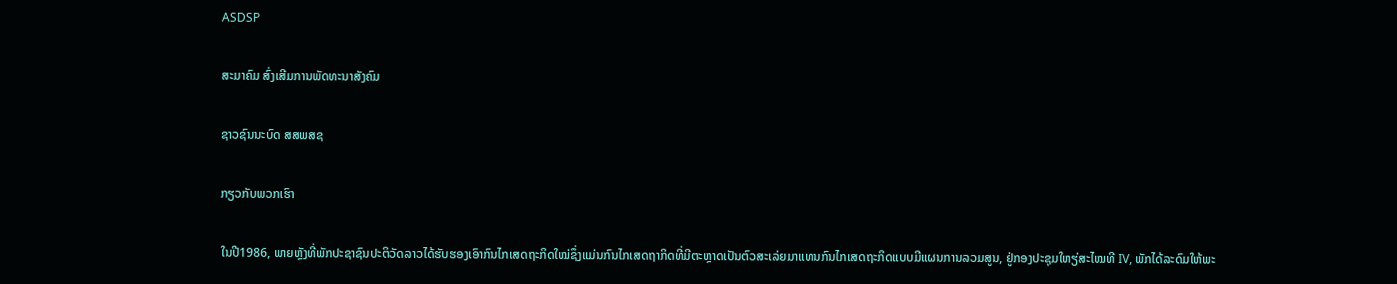ASDSP

ສະມາຄົມ ສົ່ງເສີມການພັດທະນາສັງຄົມ

ຊາວຊົນນະບົດ ສສພສຊ

ກຽວກັບພວກເຮົາ

ໃນປີ1986, ພາຍຫຼັງທີ່ພັກປະຊາຊົນປະຕິວັດລາວໄດ້ຮັບຮອງເອົາກົນໄກເສດຖະກິດໃໝ່ຊຶ່ງແມ່ນກົນໄກເສດຖາກິດທີ່ມີຕະຫຼາດເປັນຕົວສະເລ່ຍມາແທນກົນໄກເສດຖະກິດແບບມີແຜນການລວມສູນ, ຢູ່ກອງປະຊຸມໃຫຽ່ສະໄໝທີ IV, ພັກໄດ້ລະດົມໃຫ້ພະ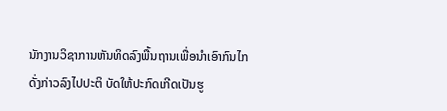ນັກງານວິຊາການຫັນທິດລົງພື້ນຖານເພື່ອນໍາເອົາກົນໄກດັ່ງກ່າວລົງໄປປະຕິ ບັດໃຫ້ປະກົດເກີດເປັນຮູ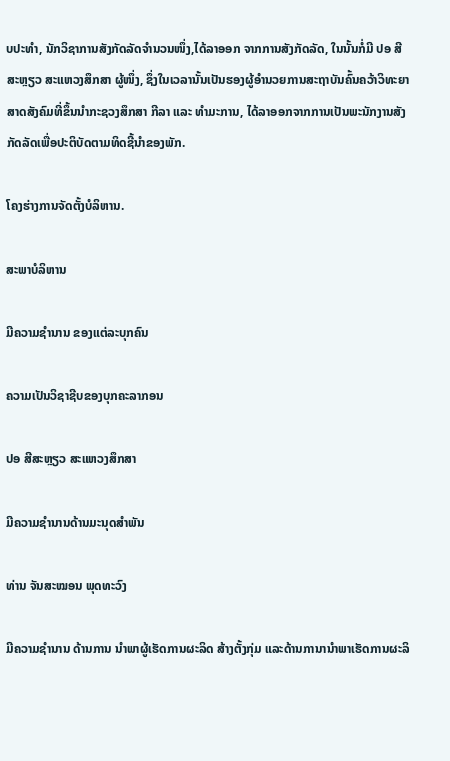ບປະທໍາ, ນັກວິຊາການສັງກັດລັດຈໍານວນໜຶ່ງ,ໄດ້ລາອອກ ຈາກການສັງກັດລັດ, ໃນນັ້ນກໍ່ມີ ປອ ສີສະຫຼຽວ ສະແຫວງສຶກສາ ຜູ້ໜຶ່ງ, ຊຶ່ງໃນເວລານັ້ນເປັນຮອງຜູ້ອໍານວຍການສະຖາບັນຄົ້ນຄວ້າວິທະຍາສາດສັງຄົມທີ່ຂຶ້ນນໍາກະຊວງສຶກສາ ກີລາ ແລະ ທໍາມະການ, ໄດ້ລາອອກຈາກການເປັນພະນັກງານສັງ ກັດລັດເພື່ອປະຕິບັດຕາມທິດຊີ້ນໍາຂອງພັກ.

ໂຄງຮ່າງການຈັດຕັ້ງບໍລິຫານ.

ສະພາບໍລິຫານ

ມີຄວາມຊໍານານ ຂອງແຕ່ລະບຸກຄົນ

ຄວາມເປັນວິຊາຊີບຂອງບຸກຄະລາກອນ

ປອ ສີສະຫຼຽວ ສະແຫວງສຶກສາ

ມີຄວາມຊໍານານດ້ານມະນຸດສໍາພັນ

ທ່ານ ຈັນສະໝອນ ພຸດທະວົງ

ມີຄວາມຊໍານານ ດ້ານການ ນໍາພາຜູ້ເຮັດການຜະລິດ ສ້າງຕັ້ງກຸ່ມ ແລະດ້ານການານໍາພາເຮັດການຜະລິ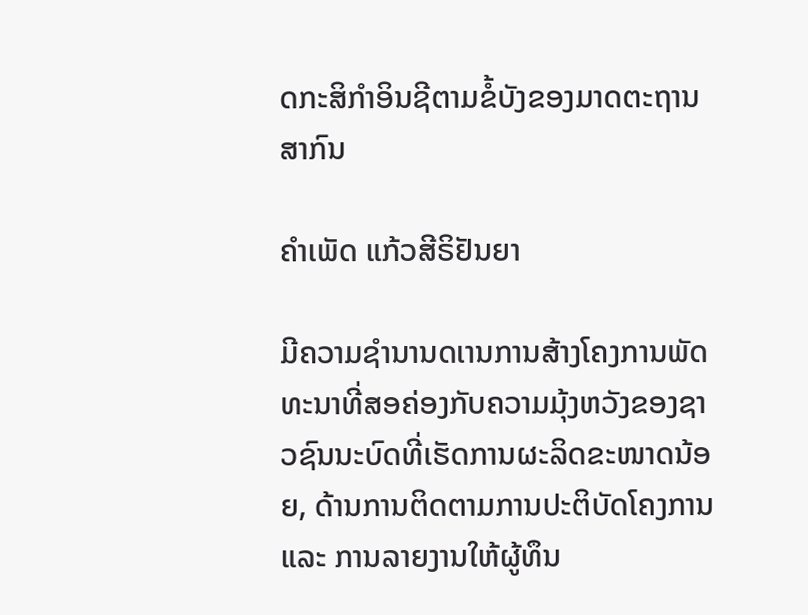ດກະສິກໍາອິນຊີຕາມຂໍ້ບັງຂອງມາດຕະຖານສາກົນ

ຄໍາເພັດ ແກ້ວສີຣິຢັນຍາ

ມີຄວາມຊໍານານດເານການສ້າງໂຄງການພັດທະນາທີ່ສອຄ່ອງກັບຄວາມມຸ້ງຫວັງຂອງຊາວຊົນນະບົດທີ່ເຮັດການຜະລິດຂະໜາດນ້ອຍ, ດ້ານການຕິດຕາມການປະຕິບັດໂຄງການ ແລະ ການລາຍງານໃຫ້ຜູ້ທຶນ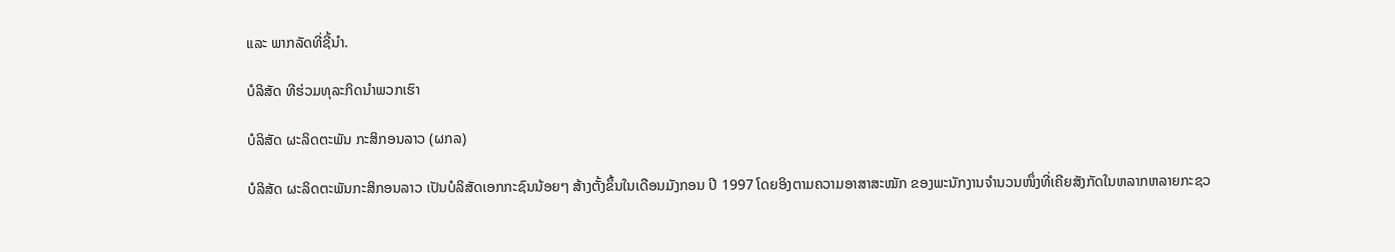ແລະ ພາກລັດທີ່ຊີ້ນໍາ.

ບໍລິສັດ ທີຮ່ວມທຸລະກິດນຳພວກເຮົາ

ບໍລິສັດ ຜະລິດຕະພັນ ກະສິກອນລາວ (ຜກລ)

ບໍລິສັດ ຜະລິດຕະພັນກະສິກອນລາວ ເປັນບໍລິສັດເອກກະຊົນນ້ອຍໆ ສ້າງຕັ້ງຂຶ້ນໃນເດືອນມັງກອນ ປີ 1997 ໂດຍອິງຕາມຄວາມອາສາສະໝັກ ຂອງພະນັກງານຈຳນວນໜຶ່ງທີ່ເຄີຍສັງກັດໃນຫລາກຫລາຍກະຊວ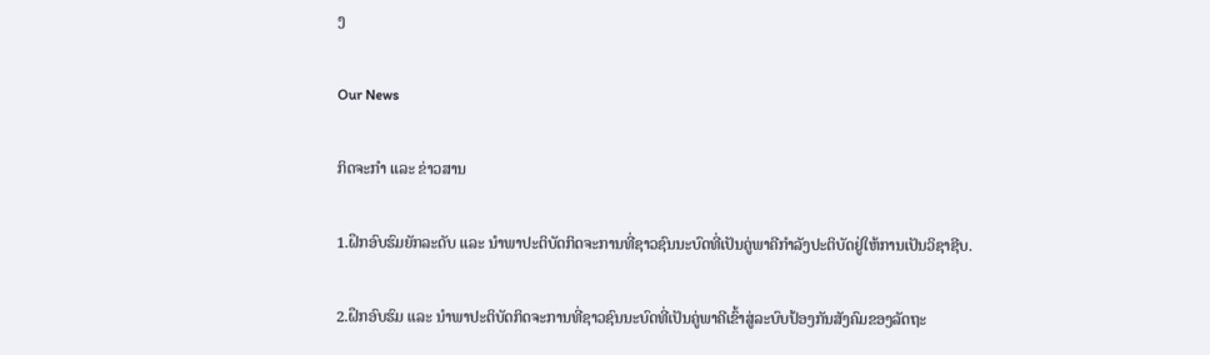ງ

Our News

ກິດຈະກຳ ແລະ ຂ່າວສານ

1.ຝຶກອົບຮົມຍັກລະດັບ ແລະ ນໍາພາປະຕິບັດກິດຈະການທີ່ຊາວຊົນນະບົດທີ່ເປັນຄູ່ພາຄີກໍາລັງປະຕິບັດຢູ່ໃຫ້ການເປັນວິຊາຊີບ.

2.ຝຶກອົບຮົມ ແລະ ນໍາພາປະຕິບັດກິດຈະການທີ່ຊາວຊົນນະບົດທີ່ເປັນຄູ່ພາຄີເຂົ້າສູ່ລະບົບປ້ອງກັນສັງຄົມຂອງລັດຖະ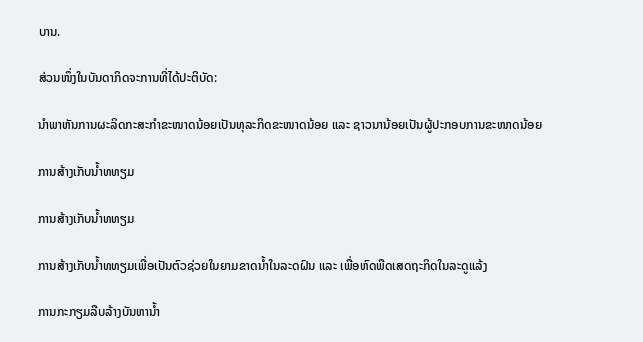ບານ.

ສ່ວນໜຶ່ງໃນບັນດາກິດຈະການທີ່ໄດ້ປະຕິບັດ:

ນໍາພາຫັນການຜະລິດກະສະກໍາຂະໜາດນ້ອຍເປັນທຸລະກິດຂະໜາດນ້ອຍ ແລະ ຊາວນານ້ອຍເປັນຜູ້ປະກອບການຂະໜາດນ້ອຍ

ການສ້າງເກັບນໍ້າທທຽມ

ການສ້າງເກັບນໍ້າທທຽມ

ການສ້າງເກັບນໍ້າທທຽມເພື່ອເປັນຕົວຊ່ວຍໃນຍາມຂາດນໍ້າໃນລະດຝົນ ແລະ ເພື່ອຫົດພືດເສດຖະກິດໃນລະດູແລ້ງ

ການກະກຽມລືບລ້າງບັນຫານ້ຳ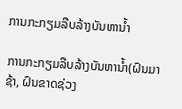ການກະກຽມລືບລ້າງບັນຫານ້ຳ

ການກະກຽມລືບລ້າງບັນຫານ້ຳ(ຝົນມາຊ້າ, ຝົນຂາດຊ່ວງ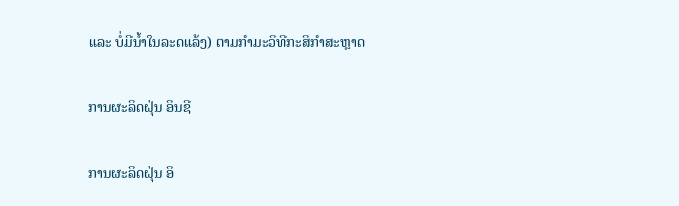ແລະ ບໍ່ມີນ້ຳໃນລະດແລ້ງ) ຕາມກຳມະວິທີກະສິກຳສະຫຼາດ

ການຜະລິດຝຸ່ນ ອິນຊີ

ການຜະລິດຝຸ່ນ ອິ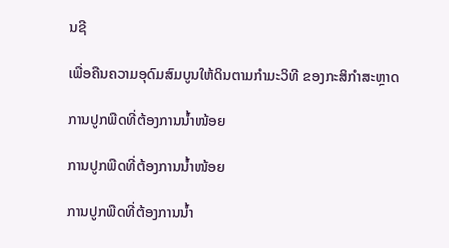ນຊີ

ເພື່ອຄືນຄວາມອຸດົມສົມບູນໃຫ້ດິນຕາມກຳມະວິທີ ຂອງກະສິກຳສະຫຼາດ

ການປູກພືດທີ່ຕ້ອງການນ້ຳໜ້ອຍ

ການປູກພືດທີ່ຕ້ອງການນ້ຳໜ້ອຍ

ການປູກພືດທີ່ຕ້ອງການນ້ຳ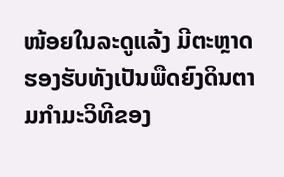ໜ້ອຍໃນລະດູແລ້ງ ມີຕະຫຼາດຮອງຮັບທັງເປັນພືດຍົງດິນຕາມກຳມະວິທີຂອງ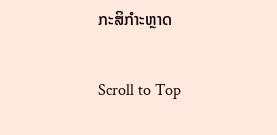ກະສິກໍາະຫຼາດ

Scroll to Top